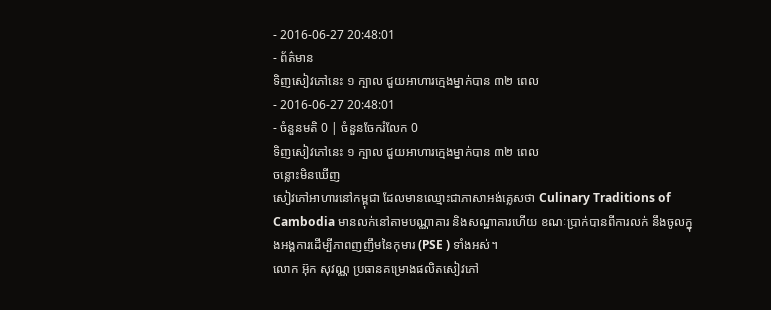- 2016-06-27 20:48:01
- ព័ត៌មាន
ទិញសៀវភៅនេះ ១ ក្បាល ជួយអាហារក្មេងម្នាក់បាន ៣២ ពេល
- 2016-06-27 20:48:01
- ចំនួនមតិ 0 | ចំនួនចែករំលែក 0
ទិញសៀវភៅនេះ ១ ក្បាល ជួយអាហារក្មេងម្នាក់បាន ៣២ ពេល
ចន្លោះមិនឃើញ
សៀវភៅអាហារនៅកម្ពុជា ដែលមានឈ្មោះជាភាសាអង់គ្លេសថា Culinary Traditions of Cambodia មានលក់នៅតាមបណ្ណាគារ និងសណ្ឋាគារហើយ ខណៈប្រាក់បានពីការលក់ នឹងចូលក្នុងអង្គការដើម្បីភាពញញឹមនៃកុមារ (PSE ) ទាំងអស់។
លោក អ៊ុក សុវណ្ណ ប្រធានគម្រោងផលិតសៀវភៅ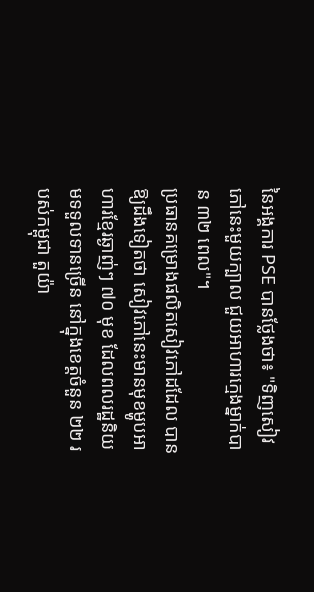នៃអង្គការ PSE បានថ្លែងថា៖ "ទិញសៀវភៅនេះមួយក្បាល ជួយអាហារក្មេងម្នាក់បាន ៣២ ពេល"។
ប្រធានគម្រោងផលិតសៀវភៅដដែល បានឱ្យដឹងទៀតថា សៀវភៅនេះមានមុខម្ហូបអាហារខ្មែរឆ្ងាញ់ៗ ៧០ មុខ ដែលពលរដ្ឋនិយមទទួលទានច្រើន នៅក្នុងខេត្តចំនួន ២២ របស់កម្ពុជា តួយ៉ា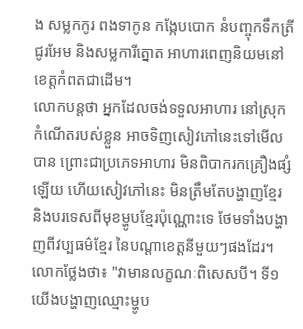ង សម្លកកូរ ពងទាកូន កង្កែបបោក នំបញ្ចុកទឹកត្រីជូរអែម និងសម្លការីត្នោត អាហារពេញនិយមនៅខេត្តកំពតជាដើម។
លោកបន្តថា អ្នកដែលចង់ទទួលអាហារ នៅស្រុកកំណើតរបស់ខ្លួន អាចទិញសៀវភៅនេះទៅមើលបាន ព្រោះជាប្រភេទអាហារ មិនពិបាករកគ្រឿងផ្សំឡើយ ហើយសៀវភៅនេះ មិនត្រឹមតែបង្ហាញខ្មែរ និងបរទេសពីមុខម្ហូបខ្មែរប៉ុណ្ណោះទេ ថែមទាំងបង្ហាញពីវប្បធម៌ខ្មែរ នៃបណ្ដាខេត្តនីមួយៗផងដែរ។
លោកថ្លែងថា៖ "វាមានលក្ខណៈពិសេសបី។ ទី១ យើងបង្ហាញឈ្មោះម្ហូប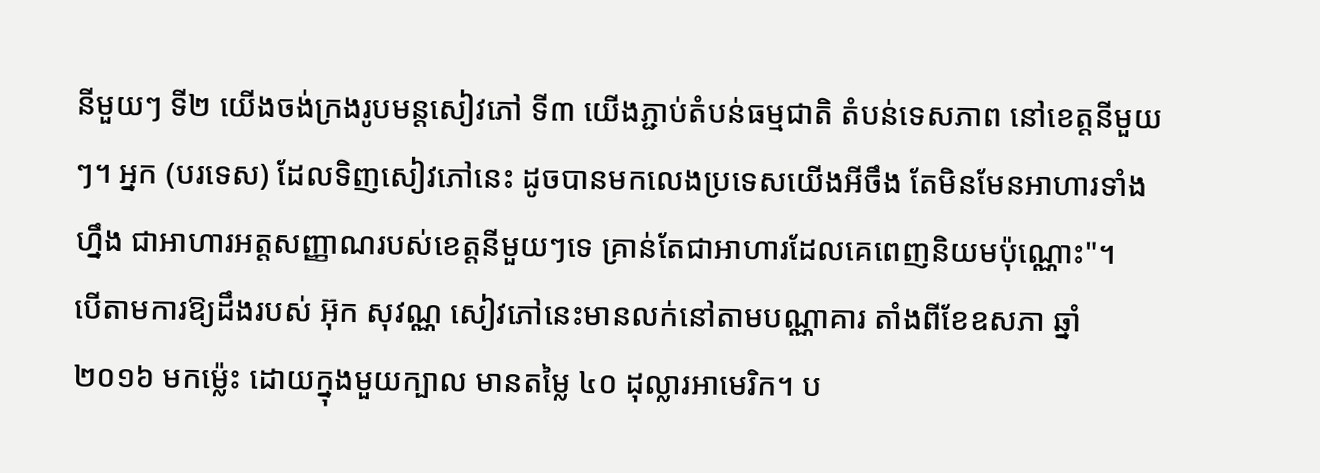នីមួយៗ ទី២ យើងចង់ក្រងរូបមន្តសៀវភៅ ទី៣ យើងភ្ជាប់តំបន់ធម្មជាតិ តំបន់ទេសភាព នៅខេត្តនីមួយៗ។ អ្នក (បរទេស) ដែលទិញសៀវភៅនេះ ដូចបានមកលេងប្រទេសយើងអីចឹង តែមិនមែនអាហារទាំងហ្នឹង ជាអាហារអត្តសញ្ញាណរបស់ខេត្តនីមួយៗទេ គ្រាន់តែជាអាហារដែលគេពេញនិយមប៉ុណ្ណោះ"។
បើតាមការឱ្យដឹងរបស់ អ៊ុក សុវណ្ណ សៀវភៅនេះមានលក់នៅតាមបណ្ណាគារ តាំងពីខែឧសភា ឆ្នាំ ២០១៦ មកម្ល៉េះ ដោយក្នុងមួយក្បាល មានតម្លៃ ៤០ ដុល្លារអាមេរិក។ ប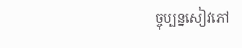ច្ចុប្បន្នសៀវភៅ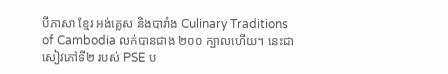បីភាសា ខ្មែរ អង់គ្លេស និងបារាំង Culinary Traditions of Cambodia លក់បានជាង ២០០ ក្បាលហើយ។ នេះជាសៀវភៅទី២ របស់ PSE ប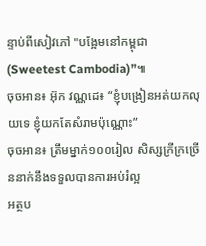ន្ទាប់ពីសៀវភៅ "បង្អែមនៅកម្ពុជា (Sweetest Cambodia)”៕
ចុចអាន៖ អ៊ុក វណ្ណដេ៖ “ខ្ញុំបង្រៀនអត់យកលុយទេ ខ្ញុំយកតែសំរាមប៉ុណ្ណោះ”
ចុចអាន៖ ត្រឹមម្នាក់១០០រៀល សិស្សក្រីក្រច្រើននាក់នឹងទទួលបានការអប់រំល្អ
អត្ថប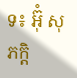ទ៖ អ៊ុំ សុភក្តិ